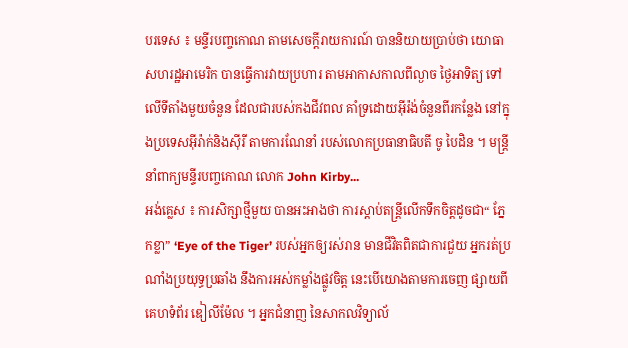បរទេស ៖ មន្ទីរបញ្ចកោណ តាមសេចក្តីរាយការណ៍ បាននិយាយប្រាប់ថា យោធាសហរដ្ឋអាមេរិក បានធ្វើការវាយប្រហារ តាមអាកាសកាលពីល្ងាច ថ្ងៃអាទិត្យ ទៅលើទីតាំងមួយចំនួន ដែលជារបស់កងជីវពល គាំទ្រដោយអ៊ីរ៉ង់ចំនួនពីរកន្លែង នៅក្នុងប្រទេសអ៊ីរ៉ាក់និងស៊ីរី តាមការណែនាំ របស់លោកប្រធានាធិបតី ចូ បៃដិន ។ មន្ត្រីនាំពាក្យមន្ទីរបញ្ចកោណ លោក John Kirby...
អង់គ្លេស ៖ ការសិក្សាថ្មីមួយ បានអះអាងថា ការស្តាប់តន្រ្តីលើកទឹកចិត្តដូចជា“ ភ្នែកខ្លា” ‘Eye of the Tiger’ របស់អ្នកឲ្យរស់រាន មានជីវិតពិតជាការជួយ អ្នករត់ប្រណាំងប្រយុទ្ធប្រឆាំង នឹងការអស់កម្លាំងផ្លូវចិត្ត នេះបើយោងតាមការចេញ ផ្សាយពីគេហទំព័រ ឌៀលីម៉ែល ។ អ្នកជំនាញ នៃសាកលវិទ្យាល័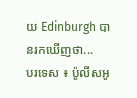យ Edinburgh បានរកឃើញថា...
បរទេស ៖ ប៉ូលីសអូ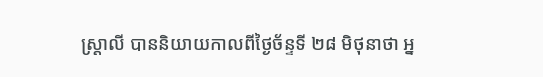ស្រ្តាលី បាននិយាយកាលពីថ្ងៃច័ន្ទទី ២៨ មិថុនាថា អ្ន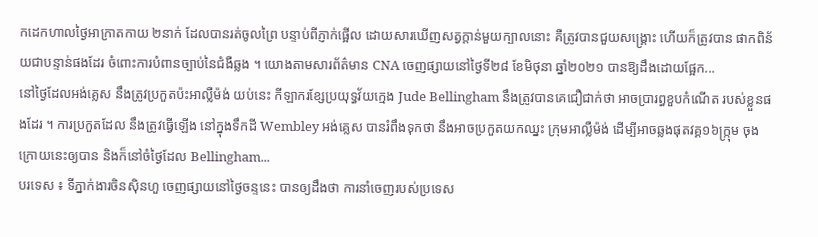កដេកហាលថ្ងៃអាក្រាតកាយ ២នាក់ ដែលបានរត់ចូលព្រៃ បន្ទាប់ពីភ្ញាក់ផ្អើល ដោយសារឃើញសត្វក្តាន់មួយក្បាលនោះ គឺត្រូវបានជួយសង្គ្រោះ ហើយក៏ត្រូវបាន ផាកពិន័យជាបន្ទាន់ផងដែរ ចំពោះការបំពានច្បាប់នៃជំងឺឆ្លង ។ យោងតាមសារព័ត៌មាន CNA ចេញផ្សាយនៅថ្ងៃទី២៨ ខែមិថុនា ឆ្នាំ២០២១ បានឱ្យដឹងដោយផ្អែក...
នៅថ្ងៃដែលអង់គ្លេស នឹងត្រូវប្រកួតប៉ះអាល្លឺម៉ង់ យប់នេះ កីឡាករខ្សែប្រយុទ្ធវ័យក្មេង Jude Bellingham នឹងត្រូវបានគេជឿជាក់ថា អាចប្រារព្ធខួបកំណើត របស់ខ្លួនផងដែរ ។ ការប្រកួតដែល នឹងត្រូវធ្វើឡើង នៅក្នុងទឹកដី Wembley អង់គ្លេស បានរំពឹងទុកថា នឹងអាចប្រកួតយកឈ្នះ ក្រុមអាល្លឺម៉ង់ ដើម្បីអាចឆ្លងផុតវគ្គ១៦ក្ក្រុម ចុងក្រោយនេះឲ្យបាន និងក៏នៅចំថ្ងៃដែល Bellingham...
បរទេស ៖ ទីភ្នាក់ងារចិនស៊ិនហួ ចេញផ្សាយនៅថ្ងៃចន្ទនេះ បានឲ្យដឹងថា ការនាំចេញរបស់ប្រទេស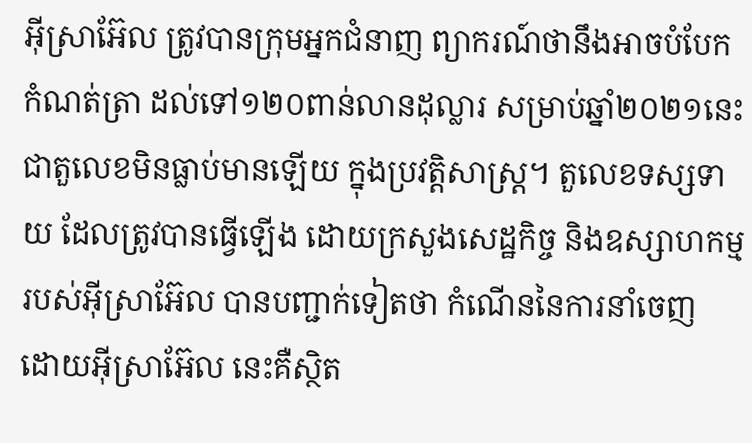អ៊ីស្រាអ៊ែល ត្រូវបានក្រុមអ្នកជំនាញ ព្យាករណ៍ថានឹងអាចបំបែកកំណត់ត្រា ដល់ទៅ១២០ពាន់លានដុល្លារ សម្រាប់ឆ្នាំ២០២១នេះ ជាតួលេខមិនធ្លាប់មានឡើយ ក្នុងប្រវត្តិសាស្ត្រ។ តួលេខទស្សទាយ ដែលត្រូវបានធ្វើឡើង ដោយក្រសួងសេដ្ឋកិច្ច និងឧស្សាហកម្មរបស់អ៊ីស្រាអ៊ែល បានបញ្ជាក់ទៀតថា កំណើននៃការនាំចេញ ដោយអ៊ីស្រាអ៊ែល នេះគឺស្ថិត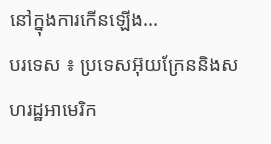នៅក្នុងការកើនឡើង...
បរទេស ៖ ប្រទេសអ៊ុយក្រែននិងសហរដ្ឋអាមេរិក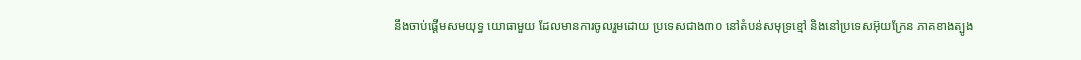នឹងចាប់ផ្តើមសមយុទ្ធ យោធាមួយ ដែលមានការចូលរួមដោយ ប្រទេសជាង៣០ នៅតំបន់សមុទ្រខ្មៅ និងនៅប្រទេសអ៊ុយក្រែន ភាគខាងត្បូង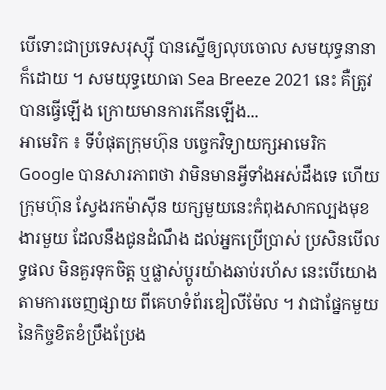បើទោះជាប្រទេសរុស្ស៊ី បានស្នើឲ្យលុបចោល សមយុទ្ធនានា ក៏ដោយ ។ សមយុទ្ធយោធា Sea Breeze 2021 នេះ គឺត្រូវបានធ្វើឡើង ក្រោយមានការកើនឡើង...
អាមេរិក ៖ ទីបំផុតក្រុមហ៊ុន បច្ចេកវិទ្យាយក្សអាមេរិក Google បានសារភាពថា វាមិនមានអ្វីទាំងអស់ដឹងទេ ហើយក្រុមហ៊ុន ស្វែងរកម៉ាស៊ីន យក្សមួយនេះកំពុងសាកល្បងមុខងារមួយ ដែលនឹងជូនដំណឹង ដល់អ្នកប្រើប្រាស់ ប្រសិនបើលទ្ធផល មិនគួរទុកចិត្ត ឬផ្លាស់ប្តូរយ៉ាងឆាប់រហ័ស នេះបើយោងតាមការចេញផ្សាយ ពីគេហទំព័រឌៀលីម៉ែល ។ វាជាផ្នែកមួយ នៃកិច្ចខិតខំប្រឹងប្រែង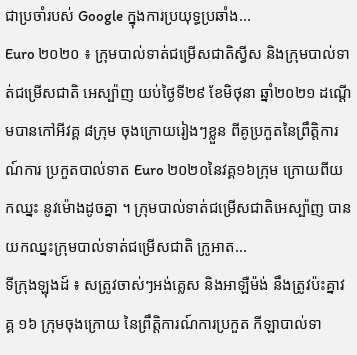ជាប្រចាំរបស់ Google ក្នុងការប្រយុទ្ធប្រឆាំង...
Euro ២០២០ ៖ ក្រុមបាល់ទាត់ជម្រើសជាតិស្វីស និងក្រុមបាល់ទាត់ជម្រើសជាតិ អេស្ប៉ាញ យប់ថ្ងៃទី២៩ ខែមិថុនា ឆ្នាំ២០២១ ដណ្តើមបានកៅអីវគ្គ ៨ក្រុម ចុងក្រោយរៀងៗខ្លួន ពីគូប្រកួតនៃព្រឹត្តិការណ៍ការ ប្រកួតបាល់ទាត Euro ២០២០នៃវគ្គ១៦ក្រុម ក្រោយពីយកឈ្នះ នូវម៉ោងដូចគ្នា ។ ក្រុមបាល់ទាត់ជម្រើសជាតិអេស្ប៉ាញ បានយកឈ្នះក្រុមបាល់ទាត់ជម្រើសជាតិ ក្រូអាត...
ទីក្រុងឡុងដ៍ ៖ សត្រូវចាស់ៗអង់គ្លេស និងអាឡឺម៉ង់ នឹងត្រូវប៉ះគ្នាវគ្គ ១៦ ក្រុមចុងក្រោយ នៃព្រឹត្តិការណ៍ការប្រកួត កីឡាបាល់ទា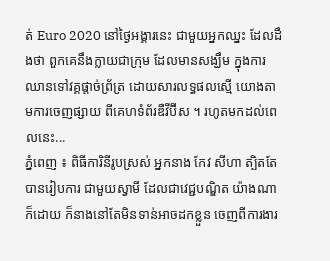ត់ Euro 2020 នៅថ្ងៃអង្គារនេះ ជាមួយអ្នកឈ្នះ ដែលដឹងថា ពួកគេនឹងក្លាយជាក្រុម ដែលមានសង្ឃឹម ក្នុងការឈានទៅវគ្គផ្តាច់ព្រ័ត្រ ដោយសារលទ្ធផលស្មើ យោងតាមការចេញផ្សាយ ពីគេហទំព័រឌឺវីប៊ីស ។ រហូតមកដល់ពេលនេះ...
ភ្នំពេញ ៖ ពិធីការិនីរូបស្រស់ អ្នកនាង កែវ សីហា ត្បិតតែបានរៀបការ ជាមួយស្វាមី ដែលជាវេជ្ជបណ្ឌិត យ៉ាងណាក៏ដោយ ក៏នាងនៅតែមិនទាន់អាចដកខ្លួន ចេញពីការងារ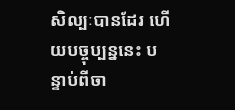សិល្បៈបានដែរ ហើយបច្ចុប្បន្ននេះ បន្ទាប់ពីចា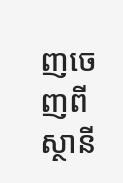ញចេញពីស្ថានី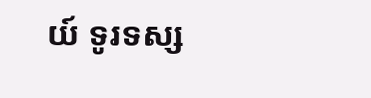យ៍ ទូរទស្ស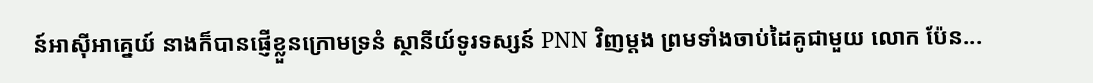ន៍អាស៊ីអាគ្នេយ៍ នាងក៏បានផ្ញើខ្លួនក្រោមទ្រនំ ស្ថានីយ៍ទូរទស្សន៍ PNN វិញម្ដង ព្រមទាំងចាប់ដៃគូជាមួយ លោក ប៉ែន...